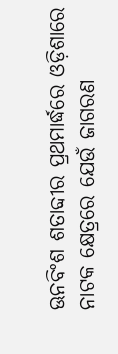ଊନବିଂଶ ଶତାବ୍ଦୀର ପ୍ରଥମାର୍ଦ୍ଧରେ ଓଡ଼ିଶାରେ ନାଟକ କ୍ଷେତ୍ରରେ ଯେଉଁ ଜାଗରଣ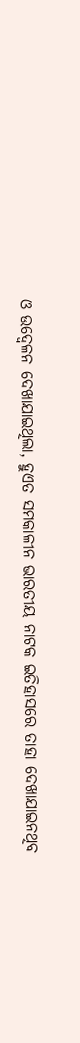ଓ ଉଦ୍ବେଳନ ଦେଖାଯାଇଥିଲା, ହୁଏତ ସମକାଳୀନ ଭାରତୀୟ ନାଟକ ଇତିହାସରେ ତାହା ଦେଖାଯାଇନଥିବ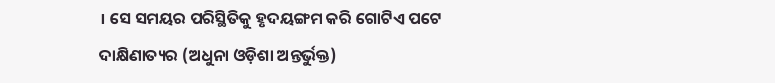। ସେ ସମୟର ପରିସ୍ଥିତିକୁ ହୃଦୟଙ୍ଗମ କରି ଗୋଟିଏ ପଟେ ଦାକ୍ଷିଣାତ୍ୟର (ଅଧୁନା ଓଡ଼ିଶା ଅନ୍ତର୍ଭୁକ୍ତ)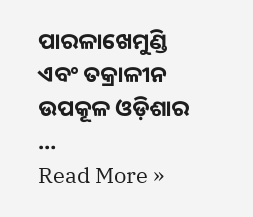ପାରଳାଖେମୁଣ୍ଡି ଏବଂ ତକ୍ରାଳୀନ ଉପକୂଳ ଓଡ଼ିଶାର …
Read More »